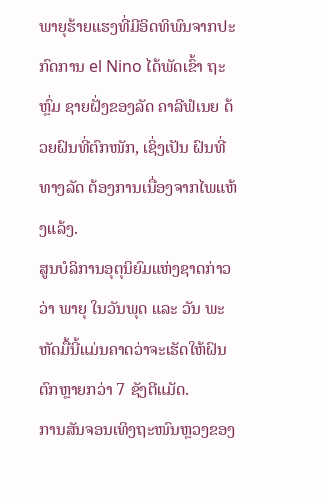ພາຍຸຮ້າຍແຮງທີ່ມີອິດທິພົນຈາກປະກົດການ el Nino ໄດ້ພັດເຂົ້າ ຖະຫຼົ່ມ ຊາຍຝັ່ງຂອງລັດ ຄາລີຟໍເນຍ ດ້ວຍຝົນທີ່ຕົກໜັກ, ເຊິ່ງເປັນ ຝົນທີ່ທາງລັດ ຕ້ອງການເນື່ອງຈາກໄພແຫ້ງແລ້ງ.
ສູນບໍລິການອຸຕຸນິຍົມແຫ່ງຊາດກ່າວວ່າ ພາຍຸ ໃນວັນພຸດ ແລະ ວັນ ພະຫັດມື້ນີ້ແມ່ນຄາດວ່າຈະເຮັດໃຫ້ຝົນຕົກຫຼາຍກວ່າ 7 ຊັງຕີແມັດ.
ການສັນຈອນເທິງຖະໜົນຫຼວງຂອງ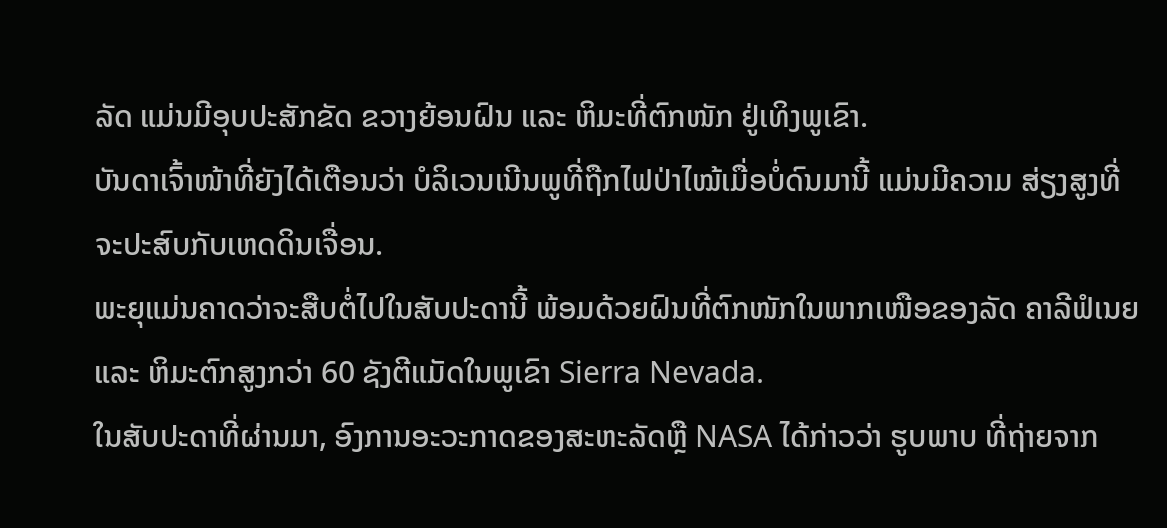ລັດ ແມ່ນມີອຸບປະສັກຂັດ ຂວາງຍ້ອນຝົນ ແລະ ຫິມະທີ່ຕົກໜັກ ຢູ່ເທິງພູເຂົາ.
ບັນດາເຈົ້າໜ້າທີ່ຍັງໄດ້ເຕືອນວ່າ ບໍລິເວນເນີນພູທີ່ຖືກໄຟປ່າໄໝ້ເມື່ອບໍ່ດົນມານີ້ ແມ່ນມີຄວາມ ສ່ຽງສູງທີ່ຈະປະສົບກັບເຫດດິນເຈື່ອນ.
ພະຍຸແມ່ນຄາດວ່າຈະສືບຕໍ່ໄປໃນສັບປະດານີ້ ພ້ອມດ້ວຍຝົນທີ່ຕົກໜັກໃນພາກເໜືອຂອງລັດ ຄາລີຟໍເນຍ ແລະ ຫິມະຕົກສູງກວ່າ 60 ຊັງຕີແມັດໃນພູເຂົາ Sierra Nevada.
ໃນສັບປະດາທີ່ຜ່ານມາ, ອົງການອະວະກາດຂອງສະຫະລັດຫຼື NASA ໄດ້ກ່າວວ່າ ຮູບພາບ ທີ່ຖ່າຍຈາກ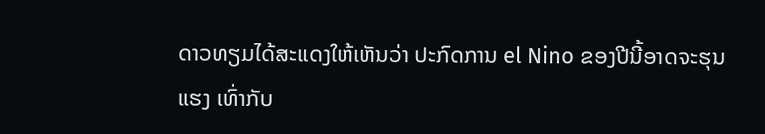ດາວທຽມໄດ້ສະແດງໃຫ້ເຫັນວ່າ ປະກົດການ el Nino ຂອງປີນີ້ອາດຈະຮຸນແຮງ ເທົ່າກັບ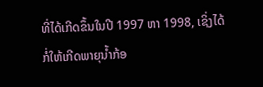ທີ່ໄດ້ເກີດຂຶ້ນໃນປີ 1997 ຫາ 1998, ເຊິ່ງໄດ້ກໍ່ໃຫ້ເກີດພາຍຸນ້ຳກ້ອ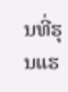ນທີ່ຮຸນແຮ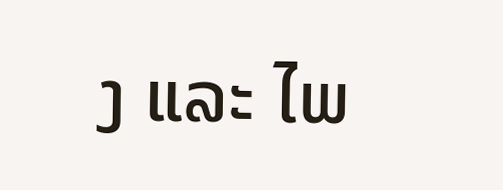ງ ແລະ ໄພ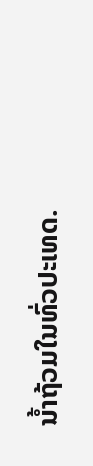ນ້ຳຖ້ວມໃນທົ່ວປະເທດ.